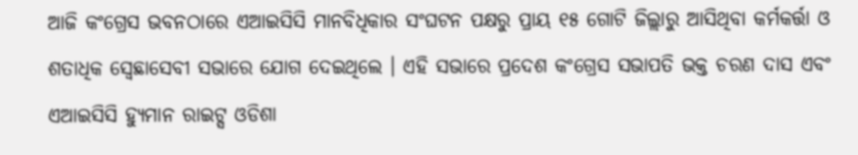ଆଜି କଂଗ୍ରେସ ଭବନଠାରେ ଏଆଇସିସି ମାନବିଧିକାର ସଂଘଟନ ପକ୍ଷରୁ ପ୍ରାୟ ୧୫ ଗୋଟି ଜିଲ୍ଲାରୁ ଆସିଥିବା କର୍ମକର୍ତ୍ତା ଓ ଶତାଧିକ ସ୍ୱେଛାସେବୀ ସଭାରେ ଯୋଗ ଦେଇଥିଲେ । ଏହି ସଭାରେ ପ୍ରଦେଶ କଂଗ୍ରେସ ସଭାପତି ଭକ୍ତ ଚରଣ ଦାସ ଏବଂ ଏଆଇସିସି ହ୍ୟୁମାନ ରାଇଟ୍ସ ଓଡିଶା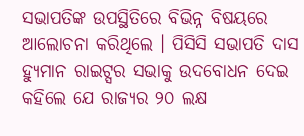ସଭାପତିଙ୍କ ଉପସ୍ଥିତିରେ ବିଭିନ୍ନ ବିଷୟରେ ଆଲୋଚନା କରିଥିଲେ । ପିସିସି ସଭାପତି ଦାସ ହ୍ୟୁମାନ ରାଇଟ୍ସର ସଭାକୁ ଉଦବୋଧନ ଦେଇ କହିଲେ ଯେ ରାଜ୍ୟର ୨୦ ଲକ୍ଷ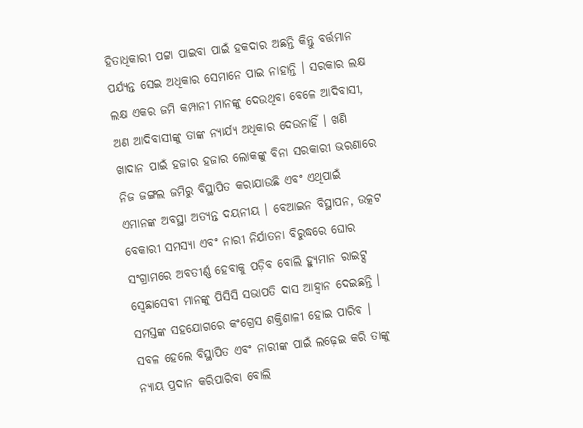ହିତାଧିକାରୀ ପଟ୍ଟା ପାଇବା ପାଇଁ ହକଦାର ଅଛନ୍ତି କିନ୍ତୁ ବର୍ତ୍ତମାନ ପର୍ଯ୍ୟନ୍ତ ସେଇ ଅଧିକାର ସେମାନେ ପାଇ ନାହାନ୍ତି । ସରକାର ଲକ୍ଷ ଲକ୍ଷ ଏକର ଜମି କମ୍ପାନୀ ମାନଙ୍କୁ ଦେଉଥିବା ବେଳେ ଆଦିବାସୀ, ଅଣ ଆଦିବାସୀଙ୍କୁ ତାଙ୍କ ନ୍ୟାର୍ଯ୍ୟ ଅଧିକାର ଦେଉନାହିଁ । ଖଣି ଖାଦାନ ପାଇଁ ହଜାର ହଜାର ଲୋକଙ୍କୁ ବିନା ସରକାରୀ ଭରଣାରେ ନିଜ ଜଙ୍ଗଲ ଜମିରୁ ବିସ୍ଥାପିତ କରାଯାଉଛି ଏବଂ ଏଥିପାଇଁ ଏମାନଙ୍କ ଅବସ୍ଥା ଅତ୍ୟନ୍ତ ଦୟନୀୟ । ବେଆଇନ ବିସ୍ଥାପନ, ଉତ୍କଟ ବେକାରୀ ସମସ୍ୟା ଏବଂ ନାରୀ ନିର୍ଯାତନା ବିରୁଦ୍ଧରେ ଘୋର ସଂଗ୍ରାମରେ ଅବତୀର୍ଣ୍ଣ ହେବାକୁ ପଡ଼ିବ ବୋଲି ହ୍ୟୁମାନ ରାଇଟ୍ସ ସ୍ୱେଛାସେବୀ ମାନଙ୍କୁ ପିସିସି ସଭାପତି ଦାସ ଆହ୍ୱାନ ଦେଇଛନ୍ତି । ସମସ୍ତଙ୍କ ସହଯୋଗରେ କଂଗ୍ରେସ ଶକ୍ତିଶାଳୀ ହୋଇ ପାରିବ । ସବଳ ହେଲେ ବିସ୍ଥାପିତ ଏବଂ ନାରୀଙ୍କ ପାଇଁ ଲଢ଼େଇ କରି ତାଙ୍କୁ ନ୍ୟାୟ ପ୍ରଦାନ କରିପାରିବା ବୋଲି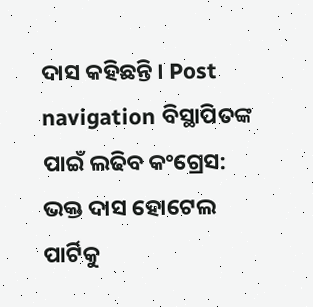ଦାସ କହିଛନ୍ତି । Post navigation ବିସ୍ଥାପିତଙ୍କ ପାଇଁ ଲଢିବ କଂଗ୍ରେସ: ଭକ୍ତ ଦାସ ହୋଟେଲ ପାର୍ଟିକୁ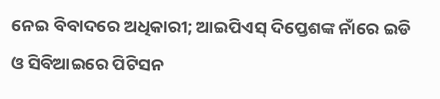ନେଇ ବିବାଦରେ ଅଧିକାରୀ; ଆଇପିଏସ୍ ଦିପ୍ତେଶଙ୍କ ନାଁରେ ଇଡି ଓ ସିବିଆଇରେ ପିଟିସନ